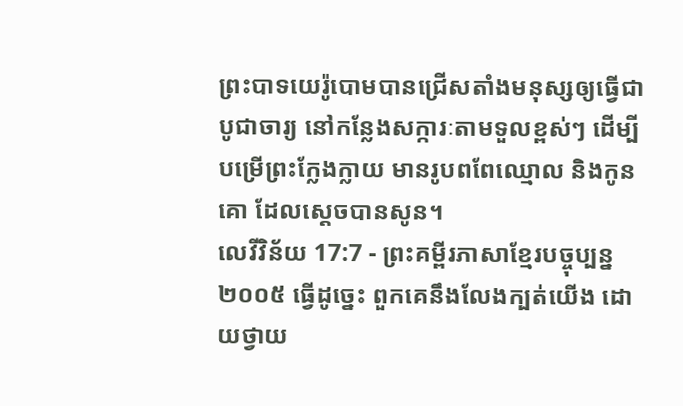ព្រះបាទយេរ៉ូបោមបានជ្រើសតាំងមនុស្សឲ្យធ្វើជាបូជាចារ្យ នៅកន្លែងសក្ការៈតាមទួលខ្ពស់ៗ ដើម្បីបម្រើព្រះក្លែងក្លាយ មានរូបពពែឈ្មោល និងកូនគោ ដែលស្ដេចបានសូន។
លេវីវិន័យ 17:7 - ព្រះគម្ពីរភាសាខ្មែរបច្ចុប្បន្ន ២០០៥ ធ្វើដូច្នេះ ពួកគេនឹងលែងក្បត់យើង ដោយថ្វាយ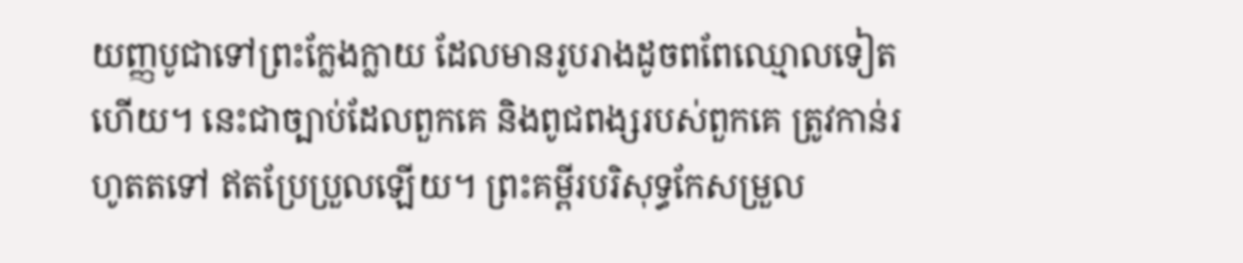យញ្ញបូជាទៅព្រះក្លែងក្លាយ ដែលមានរូបរាងដូចពពែឈ្មោលទៀតហើយ។ នេះជាច្បាប់ដែលពួកគេ និងពូជពង្សរបស់ពួកគេ ត្រូវកាន់រហូតតទៅ ឥតប្រែប្រួលឡើយ។ ព្រះគម្ពីរបរិសុទ្ធកែសម្រួល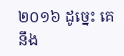២០១៦ ដូច្នេះ គេនឹង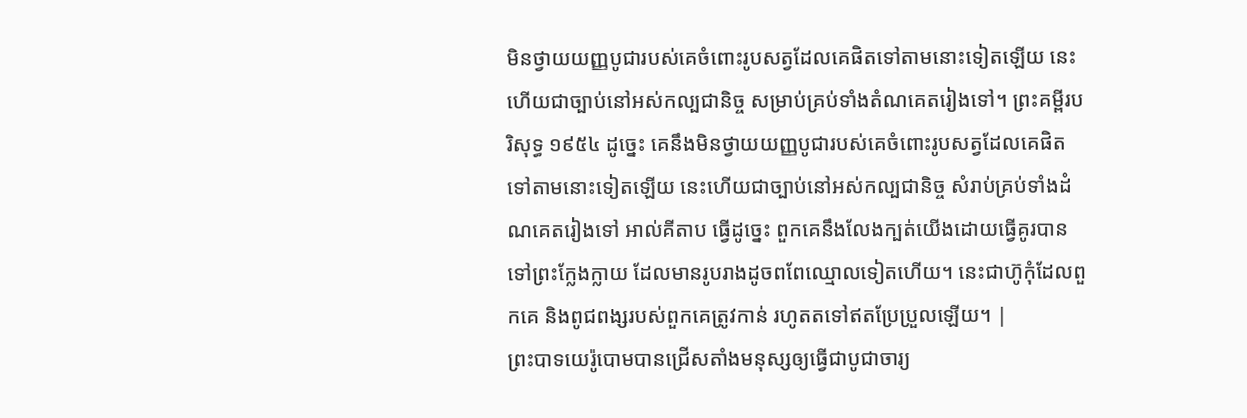មិនថ្វាយយញ្ញបូជារបស់គេចំពោះរូបសត្វដែលគេផិតទៅតាមនោះទៀតឡើយ នេះហើយជាច្បាប់នៅអស់កល្បជានិច្ច សម្រាប់គ្រប់ទាំងតំណគេតរៀងទៅ។ ព្រះគម្ពីរបរិសុទ្ធ ១៩៥៤ ដូច្នេះ គេនឹងមិនថ្វាយយញ្ញបូជារបស់គេចំពោះរូបសត្វដែលគេផិតទៅតាមនោះទៀតឡើយ នេះហើយជាច្បាប់នៅអស់កល្បជានិច្ច សំរាប់គ្រប់ទាំងដំណគេតរៀងទៅ អាល់គីតាប ធ្វើដូច្នេះ ពួកគេនឹងលែងក្បត់យើងដោយធ្វើគូរបានទៅព្រះក្លែងក្លាយ ដែលមានរូបរាងដូចពពែឈ្មោលទៀតហើយ។ នេះជាហ៊ូកុំដែលពួកគេ និងពូជពង្សរបស់ពួកគេត្រូវកាន់ រហូតតទៅឥតប្រែប្រួលឡើយ។ |
ព្រះបាទយេរ៉ូបោមបានជ្រើសតាំងមនុស្សឲ្យធ្វើជាបូជាចារ្យ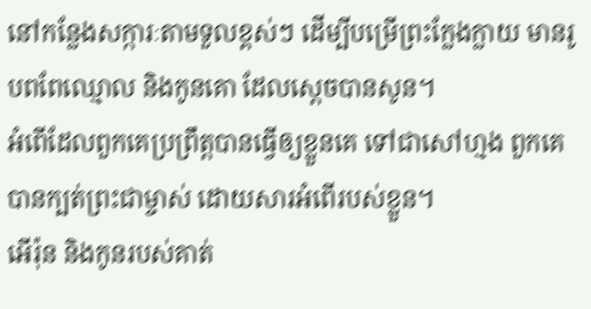នៅកន្លែងសក្ការៈតាមទួលខ្ពស់ៗ ដើម្បីបម្រើព្រះក្លែងក្លាយ មានរូបពពែឈ្មោល និងកូនគោ ដែលស្ដេចបានសូន។
អំពើដែលពួកគេប្រព្រឹត្តបានធ្វើឲ្យខ្លួនគេ ទៅជាសៅហ្មង ពួកគេបានក្បត់ព្រះជាម្ចាស់ ដោយសារអំពើរបស់ខ្លួន។
អើរ៉ុន និងកូនរបស់គាត់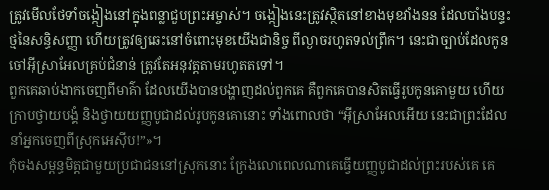ត្រូវមើលថែទាំចង្កៀងនៅក្នុងពន្លាជួបព្រះអម្ចាស់។ ចង្កៀងនេះត្រូវស្ថិតនៅខាងមុខវាំងនន ដែលបាំងបន្ទះថ្មនៃសន្ធិសញ្ញា ហើយត្រូវឲ្យឆេះនៅចំពោះមុខយើងជានិច្ច ពីល្ងាចរហូតទល់ព្រឹក។ នេះជាច្បាប់ដែលកូនចៅអ៊ីស្រាអែលគ្រប់ជំនាន់ ត្រូវតែអនុវត្តតាមរហូតតទៅ។
ពួកគេឆាប់ងាកចេញពីមាគ៌ា ដែលយើងបានបង្ហាញដល់ពួកគេ គឺពួកគេបានសិតធ្វើរូបកូនគោមួយ ហើយក្រាបថ្វាយបង្គំ និងថ្វាយយញ្ញបូជាដល់រូបកូនគោនោះ ទាំងពោលថា “អ៊ីស្រាអែលអើយ នេះជាព្រះដែលនាំអ្នកចេញពីស្រុកអេស៊ីប!”»។
កុំចងសម្ពន្ធមិត្តជាមួយប្រជាជននៅស្រុកនោះ ក្រែងលោពេលណាគេធ្វើយញ្ញបូជាដល់ព្រះរបស់គេ គេ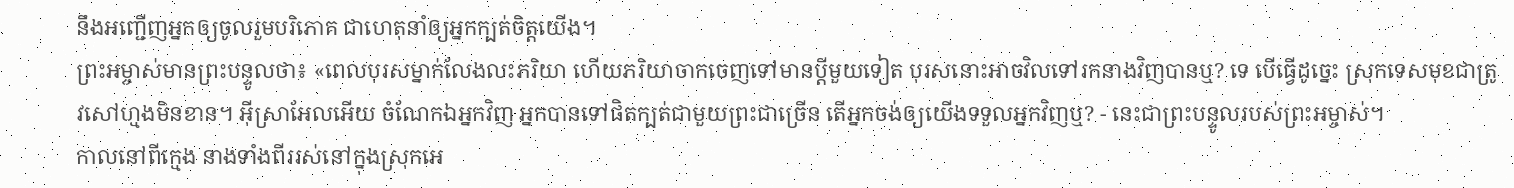នឹងអញ្ជើញអ្នកឲ្យចូលរួមបរិភោគ ជាហេតុនាំឲ្យអ្នកក្បត់ចិត្តយើង។
ព្រះអម្ចាស់មានព្រះបន្ទូលថា៖ «ពេលបុរសម្នាក់លែងលះភរិយា ហើយភរិយាចាកចេញទៅមានប្ដីមួយទៀត បុរសនោះអាចវិលទៅរកនាងវិញបានឬ? ទេ បើធ្វើដូច្នេះ ស្រុកទេសមុខជាត្រូវសៅហ្មងមិនខាន។ អ៊ីស្រាអែលអើយ ចំណែកឯអ្នកវិញ អ្នកបានទៅផិតក្បត់ជាមួយព្រះជាច្រើន តើអ្នកចង់ឲ្យយើងទទួលអ្នកវិញឬ? - នេះជាព្រះបន្ទូលរបស់ព្រះអម្ចាស់។
កាលនៅពីក្មេង នាងទាំងពីររស់នៅក្នុងស្រុកអេ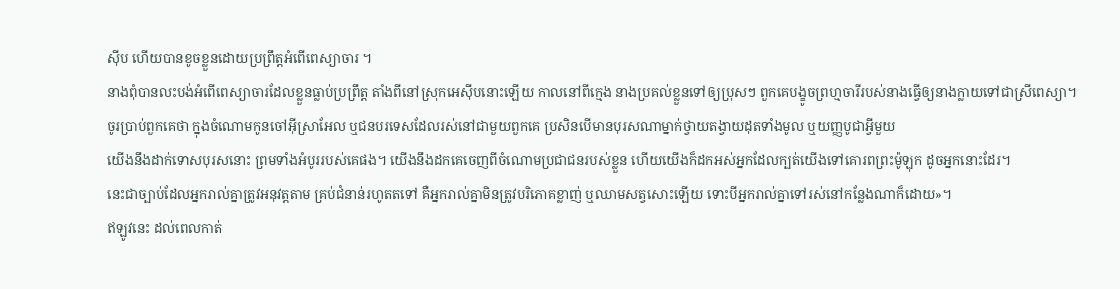ស៊ីប ហើយបានខូចខ្លួនដោយប្រព្រឹត្តអំពើពេស្យាចារ ។
នាងពុំបានលះបង់អំពើពេស្យាចារដែលខ្លួនធ្លាប់ប្រព្រឹត្ត តាំងពីនៅស្រុកអេស៊ីបនោះឡើយ កាលនៅពីក្មេង នាងប្រគល់ខ្លួនទៅឲ្យប្រុសៗ ពួកគេបង្ខូចព្រហ្មចារីរបស់នាងធ្វើឲ្យនាងក្លាយទៅជាស្រីពេស្យា។
ចូរប្រាប់ពួកគេថា ក្នុងចំណោមកូនចៅអ៊ីស្រាអែល ឬជនបរទេសដែលរស់នៅជាមួយពួកគេ ប្រសិនបើមានបុរសណាម្នាក់ថ្វាយតង្វាយដុតទាំងមូល ឬយញ្ញបូជាអ្វីមួយ
យើងនឹងដាក់ទោសបុរសនោះ ព្រមទាំងអំបូររបស់គេផង។ យើងនឹងដកគេចេញពីចំណោមប្រជាជនរបស់ខ្លួន ហើយយើងក៏ដកអស់អ្នកដែលក្បត់យើងទៅគោរពព្រះម៉ូឡុក ដូចអ្នកនោះដែរ។
នេះជាច្បាប់ដែលអ្នករាល់គ្នាត្រូវអនុវត្តតាម គ្រប់ជំនាន់រហូតតទៅ គឺអ្នករាល់គ្នាមិនត្រូវបរិភោគខ្លាញ់ ឬឈាមសត្វសោះឡើយ ទោះបីអ្នករាល់គ្នាទៅរស់នៅកន្លែងណាក៏ដោយ»។
ឥឡូវនេះ ដល់ពេលកាត់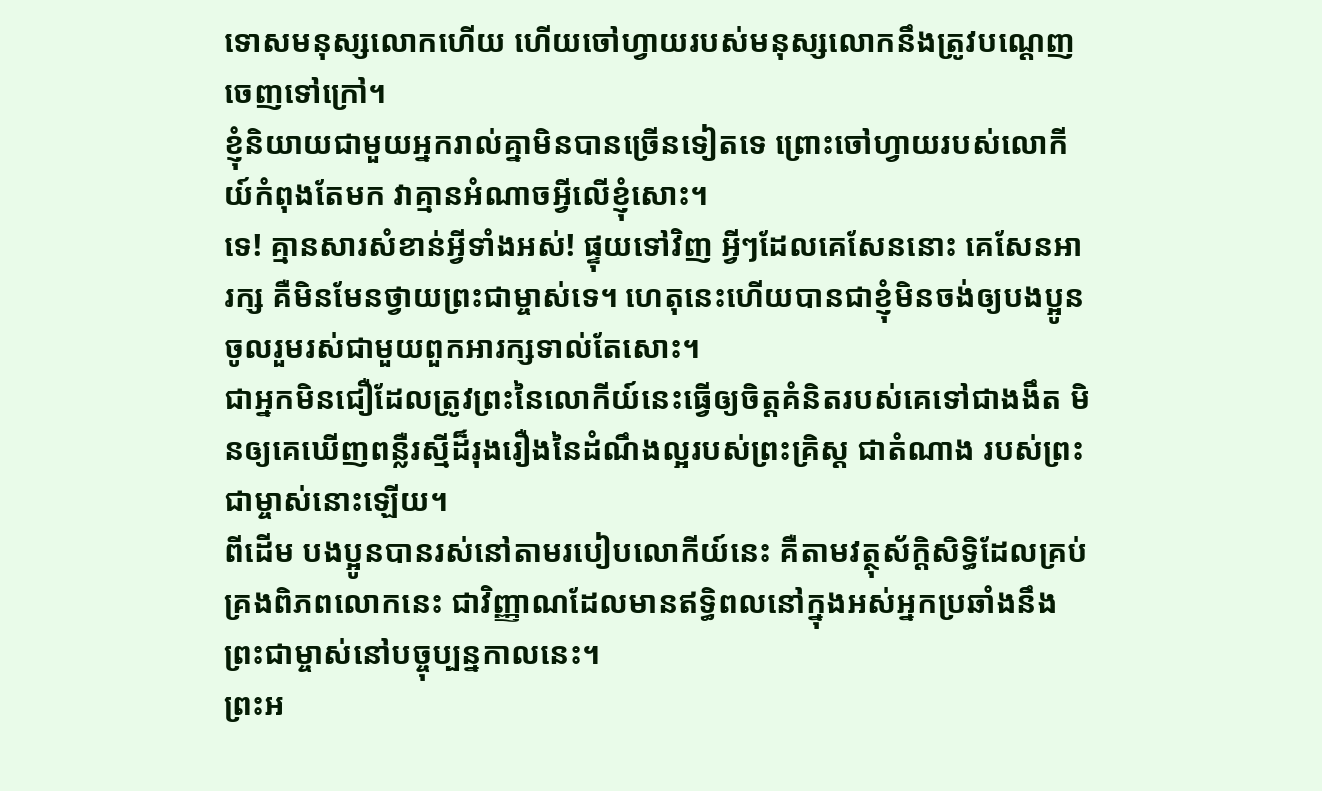ទោសមនុស្សលោកហើយ ហើយចៅហ្វាយរបស់មនុស្សលោកនឹងត្រូវបណ្ដេញចេញទៅក្រៅ។
ខ្ញុំនិយាយជាមួយអ្នករាល់គ្នាមិនបានច្រើនទៀតទេ ព្រោះចៅហ្វាយរបស់លោកីយ៍កំពុងតែមក វាគ្មានអំណាចអ្វីលើខ្ញុំសោះ។
ទេ! គ្មានសារសំខាន់អ្វីទាំងអស់! ផ្ទុយទៅវិញ អ្វីៗដែលគេសែននោះ គេសែនអារក្ស គឺមិនមែនថ្វាយព្រះជាម្ចាស់ទេ។ ហេតុនេះហើយបានជាខ្ញុំមិនចង់ឲ្យបងប្អូនចូលរួមរស់ជាមួយពួកអារក្សទាល់តែសោះ។
ជាអ្នកមិនជឿដែលត្រូវព្រះនៃលោកីយ៍នេះធ្វើឲ្យចិត្តគំនិតរបស់គេទៅជាងងឹត មិនឲ្យគេឃើញពន្លឺរស្មីដ៏រុងរឿងនៃដំណឹងល្អរបស់ព្រះគ្រិស្ត ជាតំណាង របស់ព្រះជាម្ចាស់នោះឡើយ។
ពីដើម បងប្អូនបានរស់នៅតាមរបៀបលោកីយ៍នេះ គឺតាមវត្ថុស័ក្តិសិទ្ធិដែលគ្រប់គ្រងពិភពលោកនេះ ជាវិញ្ញាណដែលមានឥទ្ធិពលនៅក្នុងអស់អ្នកប្រឆាំងនឹងព្រះជាម្ចាស់នៅបច្ចុប្បន្នកាលនេះ។
ព្រះអ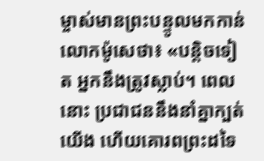ម្ចាស់មានព្រះបន្ទូលមកកាន់លោកម៉ូសេថា៖ «បន្តិចទៀត អ្នកនឹងត្រូវស្លាប់។ ពេលនោះ ប្រជាជននឹងនាំគ្នាក្បត់យើង ហើយគោរពព្រះដទៃ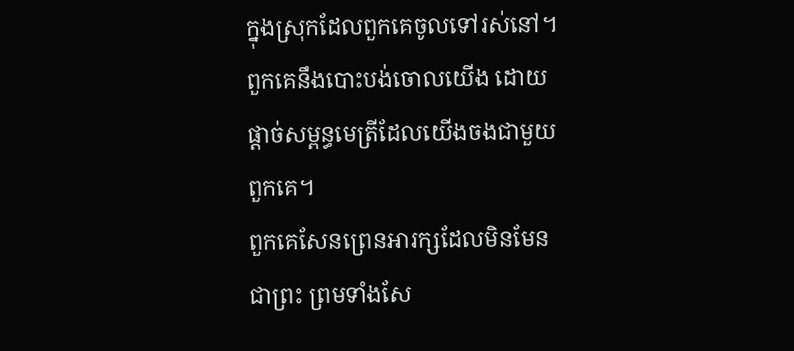ក្នុងស្រុកដែលពួកគេចូលទៅរស់នៅ។ ពួកគេនឹងបោះបង់ចោលយើង ដោយផ្ដាច់សម្ពន្ធមេត្រីដែលយើងចងជាមួយពួកគេ។
ពួកគេសែនព្រេនអារក្សដែលមិនមែនជាព្រះ ព្រមទាំងសែ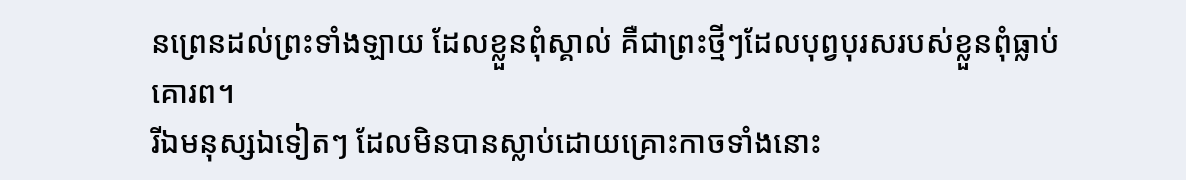នព្រេនដល់ព្រះទាំងឡាយ ដែលខ្លួនពុំស្គាល់ គឺជាព្រះថ្មីៗដែលបុព្វបុរសរបស់ខ្លួនពុំធ្លាប់គោរព។
រីឯមនុស្សឯទៀតៗ ដែលមិនបានស្លាប់ដោយគ្រោះកាចទាំងនោះ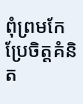ពុំព្រមកែប្រែចិត្តគំនិត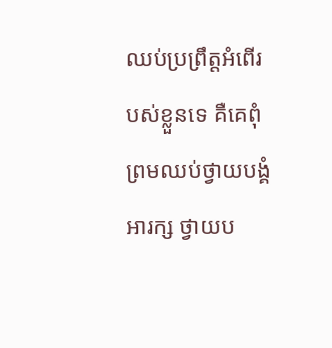ឈប់ប្រព្រឹត្តអំពើរបស់ខ្លួនទេ គឺគេពុំព្រមឈប់ថ្វាយបង្គំអារក្ស ថ្វាយប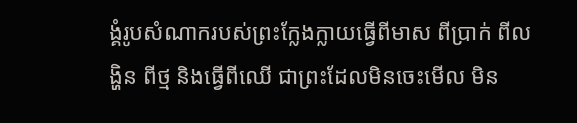ង្គំរូបសំណាករបស់ព្រះក្លែងក្លាយធ្វើពីមាស ពីប្រាក់ ពីលង្ហិន ពីថ្ម និងធ្វើពីឈើ ជាព្រះដែលមិនចេះមើល មិន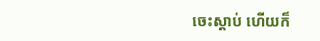ចេះស្ដាប់ ហើយក៏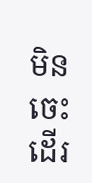មិនចេះដើរ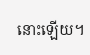នោះឡើយ។